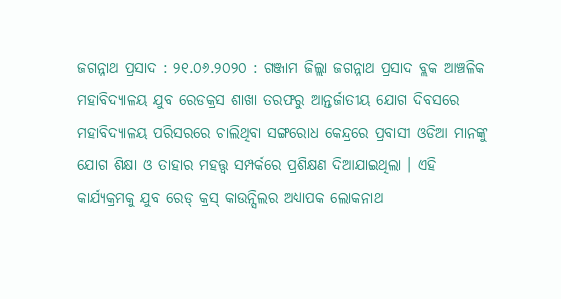ଜଗନ୍ନାଥ ପ୍ରସାଦ : ୨୧.୦୬.୨୦୨୦ : ଗଞ୍ଜାମ ଜିଲ୍ଲା ଜଗନ୍ନାଥ ପ୍ରସାଦ ବ୍ଲକ ଆଞ୍ଚଳିକ ମହାବିଦ୍ୟାଳୟ ଯୁବ ରେଡକ୍ରସ ଶାଖା ତରଫରୁ ଆନ୍ତର୍ଜାତୀୟ ଯୋଗ ଦିବସରେ ମହାବିଦ୍ୟାଳୟ ପରିସରରେ ଚାଲିଥିବା ସଙ୍ଗରୋଧ କେନ୍ଦ୍ରରେ ପ୍ରବାସୀ ଓଡିଆ ମାନଙ୍କୁ ଯୋଗ ଶିକ୍ଷା ଓ ତାହାର ମହତ୍ତ୍ୱ ସମ୍ପର୍କରେ ପ୍ରଶିକ୍ଷଣ ଦିଆଯାଇଥିଲା । ଏହି କାର୍ଯ୍ୟକ୍ରମକୁ ଯୁବ ରେଡ୍ କ୍ରସ୍ କାଉନ୍ସିଲର ଅଧ୍ଯାପକ ଲୋକନାଥ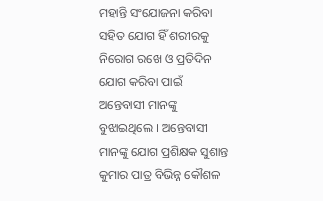ମହାନ୍ତି ସଂଯୋଜନା କରିବା ସହିତ ଯୋଗ ହିଁ ଶରୀରକୁ ନିରୋଗ ରଖେ ଓ ପ୍ରତିଦିନ ଯୋଗ କରିବା ପାଇଁ ଅନ୍ତେବାସୀ ମାନଙ୍କୁ ବୁଝାଇଥିଲେ । ଅନ୍ତେବାସୀ ମାନଙ୍କୁ ଯୋଗ ପ୍ରଶିକ୍ଷକ ସୁଶାନ୍ତ କୁମାର ପାତ୍ର ବିଭିନ୍ନ କୌଶଳ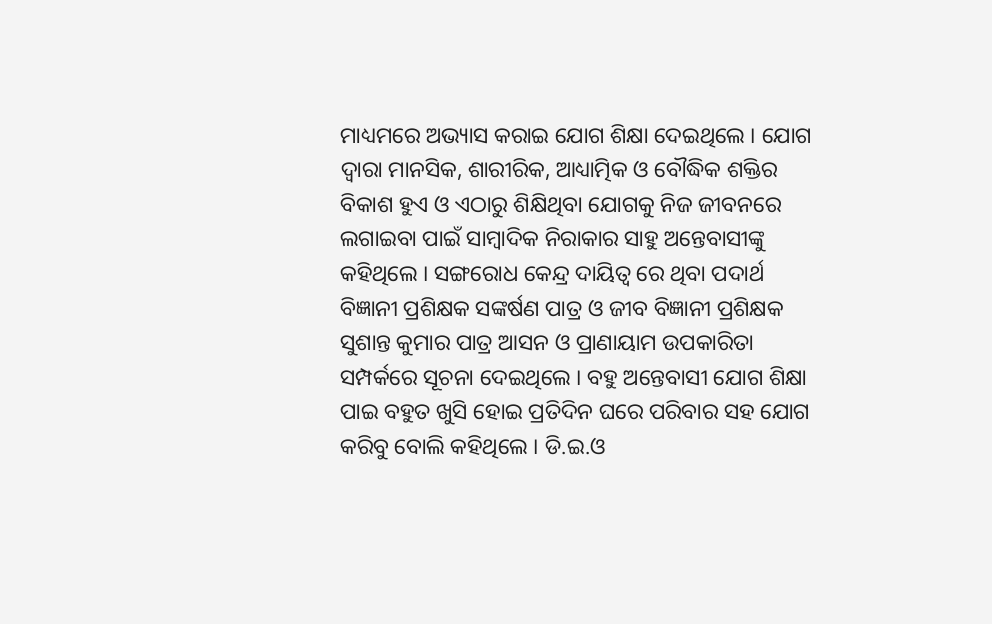ମାଧ୍ୟମରେ ଅଭ୍ୟାସ କରାଇ ଯୋଗ ଶିକ୍ଷା ଦେଇଥିଲେ । ଯୋଗ ଦ୍ଵାରା ମାନସିକ, ଶାରୀରିକ, ଆଧ୍ୟାତ୍ମିକ ଓ ବୌଦ୍ଧିକ ଶକ୍ତିର ବିକାଶ ହୁଏ ଓ ଏଠାରୁ ଶିକ୍ଷିଥିବା ଯୋଗକୁ ନିଜ ଜୀବନରେ ଲଗାଇବା ପାଇଁ ସାମ୍ବାଦିକ ନିରାକାର ସାହୁ ଅନ୍ତେବାସୀଙ୍କୁ କହିଥିଲେ । ସଙ୍ଗରୋଧ କେନ୍ଦ୍ର ଦାୟିତ୍ଵ ରେ ଥିବା ପଦାର୍ଥ ବିଜ୍ଞାନୀ ପ୍ରଶିକ୍ଷକ ସଙ୍କର୍ଷଣ ପାତ୍ର ଓ ଜୀବ ବିଜ୍ଞାନୀ ପ୍ରଶିକ୍ଷକ ସୁଶାନ୍ତ କୁମାର ପାତ୍ର ଆସନ ଓ ପ୍ରାଣାୟାମ ଉପକାରିତା ସମ୍ପର୍କରେ ସୂଚନା ଦେଇଥିଲେ । ବହୁ ଅନ୍ତେବାସୀ ଯୋଗ ଶିକ୍ଷା ପାଇ ବହୁତ ଖୁସି ହୋଇ ପ୍ରତିଦିନ ଘରେ ପରିବାର ସହ ଯୋଗ କରିବୁ ବୋଲି କହିଥିଲେ । ଡି.ଇ.ଓ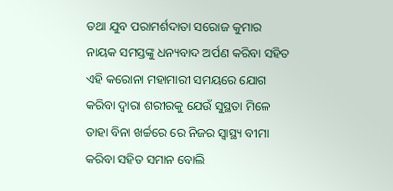ତଥା ଯୁବ ପରାମର୍ଶଦାତା ସରୋଜ କୁମାର ନାୟକ ସମସ୍ତଙ୍କୁ ଧନ୍ୟବାଦ ଅର୍ପଣ କରିବା ସହିତ ଏହି କରୋନା ମହାମାରୀ ସମୟରେ ଯୋଗ କରିବା ଦ୍ୱାରା ଶରୀରକୁ ଯେଉଁ ସୁସ୍ଥତା ମିଳେ ତାହା ବିନା ଖର୍ଚ୍ଚରେ ରେ ନିଜର ସ୍ୱାସ୍ଥ୍ୟ ବୀମା କରିବା ସହିତ ସମାନ ବୋଲି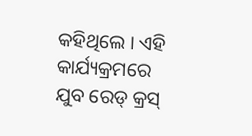କହିଥିଲେ । ଏହି କାର୍ଯ୍ୟକ୍ରମରେ ଯୁବ ରେଡ୍ କ୍ରସ୍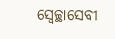ସ୍ଵେଚ୍ଛାସେବୀ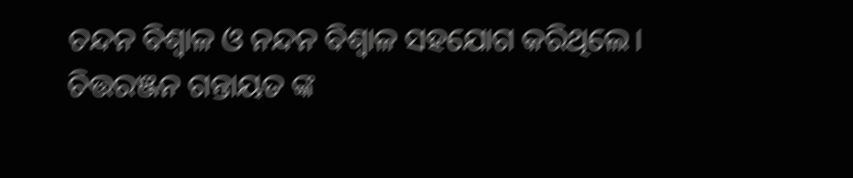ଚନ୍ଦନ ବିଶ୍ଵାଳ ଓ ନନ୍ଦନ ବିଶ୍ଵାଳ ସହଯୋଗ କରିଥିଲେ।
ଚିତ୍ତରଞ୍ଜନ ଗନ୍ତାୟତ ଙ୍କ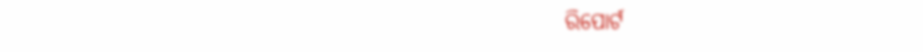ରିପୋର୍ଟ